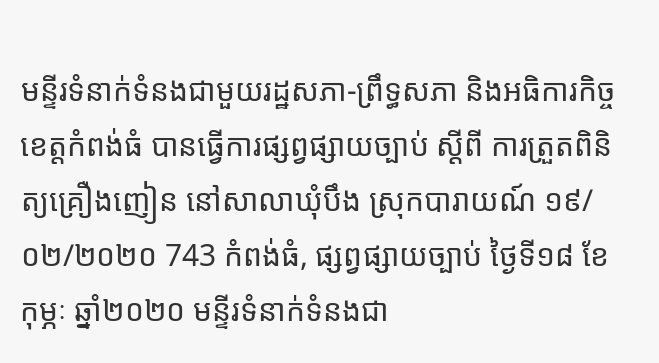មន្ទីរទំនាក់ទំនងជាមួយរដ្ឋសភា-ព្រឹទ្ធសភា និងអធិការកិច្ច ខេត្តកំពង់ធំ បានធ្វើការផ្សព្វផ្សាយច្បាប់ ស្ដីពី ការត្រួតពិនិត្យគ្រឿងញៀន នៅសាលាឃុំបឹង ស្រុកបារាយណ៍ ១៩/០២/២០២០ 743 កំពង់ធំ, ផ្សព្វផ្សាយច្បាប់ ថ្ងៃទី១៨ ខែកុម្ភៈ ឆ្នាំ២០២០ មន្ទីរទំនាក់ទំនងជា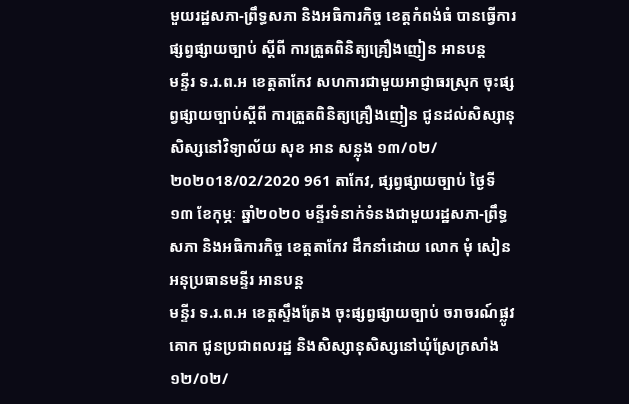មួយរដ្ឋសភា-ព្រឹទ្ធសភា និងអធិការកិច្ច ខេត្តកំពង់ធំ បានធ្វើការផ្សព្វផ្សាយច្បាប់ ស្ដីពី ការត្រួតពិនិត្យគ្រឿងញៀន អានបន្ត
មន្ទីរ ទ.រ.ព.អ ខេត្តតាកែវ សហការជាមួយអាជ្ញាធរស្រុក ចុះផ្សព្វផ្សាយច្បាប់ស្តីពី ការត្រួតពិនិត្យគ្រឿងញៀន ជូនដល់សិស្សានុសិស្សនៅវិទ្យាល័យ សុខ អាន សន្លុង ១៣/០២/២០២០18/02/2020 961 តាកែវ, ផ្សព្វផ្សាយច្បាប់ ថ្ងៃទី១៣ ខែកុម្ភៈ ឆ្នាំ២០២០ មន្ទីរទំនាក់ទំនងជាមួយរដ្ឋសភា-ព្រឹទ្ធសភា និងអធិការកិច្ច ខេត្តតាកែវ ដឹកនាំដោយ លោក មុំ សៀន អនុប្រធានមន្ទីរ អានបន្ត
មន្ទីរ ទ.រ.ព.អ ខេត្តស្ទឹងត្រែង ចុះផ្សព្វផ្សាយច្បាប់ ចរាចរណ៍ផ្លូវគោក ជូនប្រជាពលរដ្ឋ និងសិស្សានុសិស្សនៅឃុំស្រែក្រសាំង ១២/០២/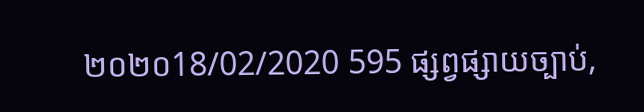២០២០18/02/2020 595 ផ្សព្វផ្សាយច្បាប់,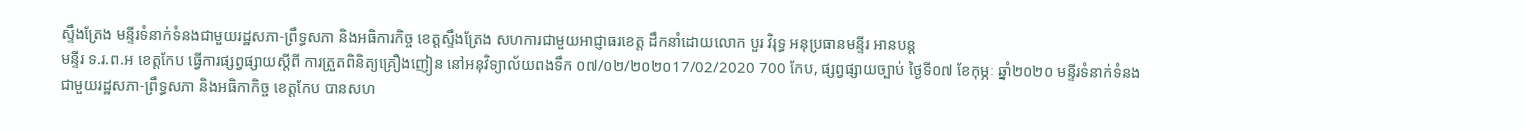ស្ទឹងត្រែង មន្ទីរទំនាក់ទំនងជាមួយរដ្ឋសភា-ព្រឹទ្ធសភា និងអធិការកិច្ច ខេត្តស្ទឹងត្រែង សហការជាមួយអាជ្ញាធរខេត្ត ដឹកនាំដោយលោក បួរ វិរុទ្ធ អនុប្រធានមន្ទីរ អានបន្ត
មន្ទីរ ទ.រ.ព.អ ខេត្តកែប ធ្វេីការផ្សព្វផ្សាយស្តីពី ការត្រួតពិនិត្យគ្រឿងញៀន នៅអនុវិទ្យាល័យពងទឹក ០៧/០២/២០២០17/02/2020 700 កែប, ផ្សព្វផ្សាយច្បាប់ ថ្ងៃទី០៧ ខែកុម្ភៈ ឆ្នាំ២០២០ មន្ទីរទំនាក់ទំនងជាមួយរដ្ឋសភា-ព្រឹទ្ធសភា និងអធិកាកិច្ច ខេត្តកែប បានសហ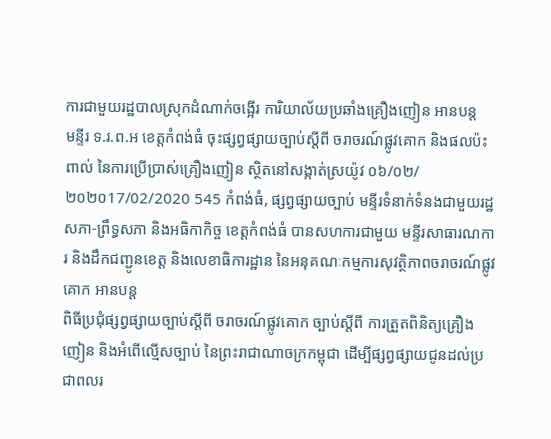ការជាមួយរដ្ឋបាលស្រុកដំណាក់ចង្អេីរ ការិយាល័យប្រឆាំងគ្រឿងញៀន អានបន្ត
មន្ទីរ ទ.រ.ព.អ ខេត្តកំពង់ធំ ចុះផ្សព្វផ្សាយច្បាប់ស្តីពី ចរាចរណ៍ផ្លូវគោក និងផលប៉ះពាល់ នៃការប្រើប្រាស់គ្រឿងញៀន ស្ថិតនៅសង្កាត់ស្រយ៉ូវ ០៦/០២/២០២០17/02/2020 545 កំពង់ធំ, ផ្សព្វផ្សាយច្បាប់ មន្ទីរទំនាក់ទំនងជាមួយរដ្ឋសភា-ព្រឹទ្ធសភា និងអធិកាកិច្ច ខេត្តកំពង់ធំ បានសហការជាមួយ មន្ទីរសាធារណការ និងដឹកជញ្ជូនខេត្ត និងលេខាធិការដ្ឋាន នៃអនុគណៈកម្មការសុវត្ថិភាពចរាចរណ៍ផ្លូវគោក អានបន្ត
ពិធីប្រជុំផ្សព្វផ្សាយច្បាប់ស្ដីពី ចរាចរណ៍ផ្លូវគោក ច្បាប់ស្ដីពី ការត្រួតពិនិត្យគ្រឿងញៀន និងអំពើល្មើសច្បាប់ នៃព្រះរាជាណាចក្រកម្ពុជា ដើម្បីផ្សព្វផ្សាយជូនដល់ប្រជាពលរ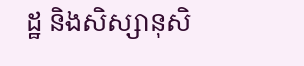ដ្ឋ និងសិស្សានុសិ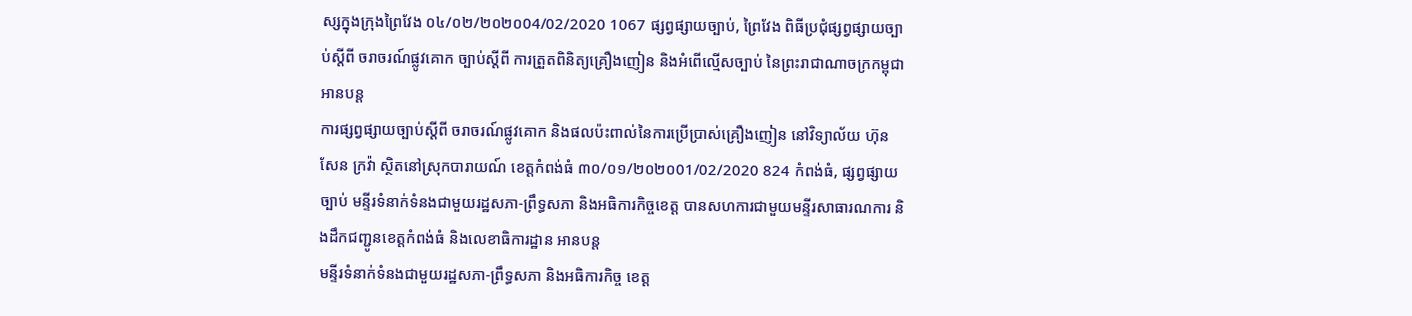ស្សក្នុងក្រុងព្រៃវែង ០៤/០២/២០២០04/02/2020 1067 ផ្សព្វផ្សាយច្បាប់, ព្រៃវែង ពិធីប្រជុំផ្សព្វផ្សាយច្បាប់ស្ដីពី ចរាចរណ៍ផ្លូវគោក ច្បាប់ស្ដីពី ការត្រួតពិនិត្យគ្រឿងញៀន និងអំពើល្មើសច្បាប់ នៃព្រះរាជាណាចក្រកម្ពុជា អានបន្ត
ការផ្សព្វផ្សាយច្បាប់ស្តីពី ចរាចរណ៍ផ្លូវគោក និងផលប៉ះពាល់នៃការប្រើប្រាស់គ្រឿងញៀន នៅវិទ្យាល័យ ហ៊ុន សែន ក្រវ៉ា ស្ថិតនៅស្រុកបារាយណ៍ ខេត្តកំពង់ធំ ៣០/០១/២០២០01/02/2020 824 កំពង់ធំ, ផ្សព្វផ្សាយច្បាប់ មន្ទីរទំនាក់ទំនងជាមួយរដ្ឋសភា-ព្រឹទ្ធសភា និងអធិការកិច្ចខេត្ត បានសហការជាមួយមន្ទីរសាធារណការ និងដឹកជញ្ជូនខេត្តកំពង់ធំ និងលេខាធិការដ្ឋាន អានបន្ត
មន្ទីរទំនាក់ទំនងជាមួយរដ្ឋសភា-ព្រឹទ្ធសភា និងអធិការកិច្ច ខេត្ត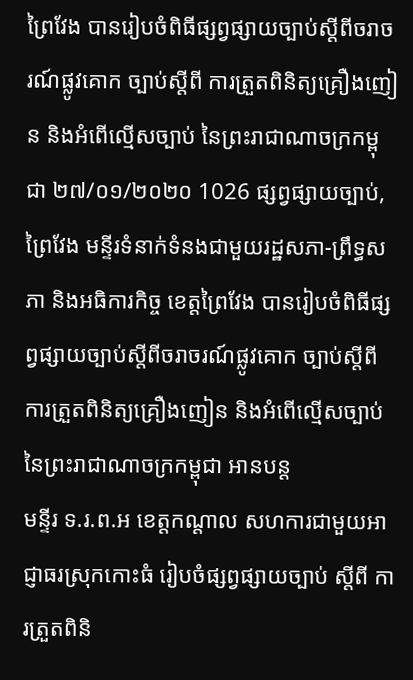ព្រៃវែង បានរៀបចំពិធីផ្សព្វផ្សាយច្បាប់ស្ដីពីចរាចរណ៍ផ្លូវគោក ច្បាប់ស្ដីពី ការត្រួតពិនិត្យគ្រឿងញៀន និងអំពើល្មើសច្បាប់ នៃព្រះរាជាណាចក្រកម្ពុជា ២៧/០១/២០២០ 1026 ផ្សព្វផ្សាយច្បាប់, ព្រៃវែង មន្ទីរទំនាក់ទំនងជាមួយរដ្ឋសភា-ព្រឹទ្ធសភា និងអធិការកិច្ច ខេត្តព្រៃវែង បានរៀបចំពិធីផ្សព្វផ្សាយច្បាប់ស្ដីពីចរាចរណ៍ផ្លូវគោក ច្បាប់ស្ដីពី ការត្រួតពិនិត្យគ្រឿងញៀន និងអំពើល្មើសច្បាប់ នៃព្រះរាជាណាចក្រកម្ពុជា អានបន្ត
មន្ទីរ ទ.រ.ព.អ ខេត្តកណ្តាល សហការជាមួយអាជ្ញាធរស្រុកកោះធំ រៀបចំផ្សព្វផ្សាយច្បាប់ ស្តីពី ការត្រួតពិនិ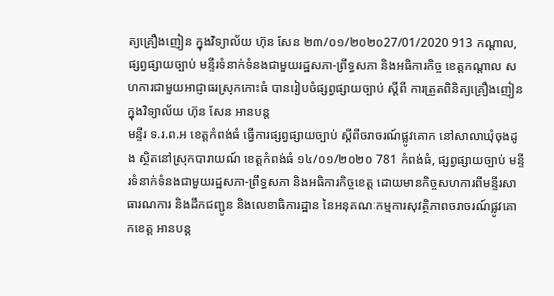ត្យគ្រឿងញៀន ក្នុងវិទ្យាល័យ ហ៊ុន សែន ២៣/០១/២០២០27/01/2020 913 កណ្ដាល, ផ្សព្វផ្សាយច្បាប់ មន្ទីរទំនាក់ទំនងជាមួយរដ្ឋសភា-ព្រឹទ្ធសភា និងអធិការកិច្ច ខេត្តកណ្តាល សហការជាមួយអាជ្ញាធរស្រុកកោះធំ បានរៀបចំផ្សព្វផ្សាយច្បាប់ ស្តីពី ការត្រួតពិនិត្យគ្រឿងញៀន ក្នុងវិទ្យាល័យ ហ៊ុន សែន អានបន្ត
មន្ទីរ ទ.រ.ព.អ ខេត្តកំពង់ធំ ធ្វើការផ្សព្វផ្សាយច្បាប់ ស្តីពីចរាចរណ៍ផ្លូវគោក នៅសាលាឃុំចុងដូង ស្ថិតនៅស្រុកបារាយណ៍ ខេត្តកំពង់ធំ ១៤/០១/២០២០ 781 កំពង់ធំ, ផ្សព្វផ្សាយច្បាប់ មន្ទីរទំនាក់ទំនងជាមួយរដ្ឋសភា-ព្រឹទ្ធសភា និងអធិការកិច្ចខេត្ត ដោយមានកិច្ចសហការពីមន្ទីរសាធារណការ និងដឹកជញ្ជូន និងលេខាធិការដ្ឋាន នៃអនុគណៈកម្មការសុវត្ថិភាពចរាចរណ៍ផ្លូវគោកខេត្ត អានបន្ត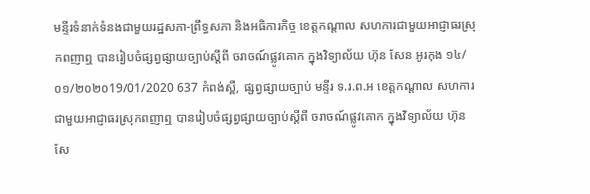មន្ទីរទំនាក់ទំនងជាមួយរដ្ឋសភា-ព្រឹទ្ធសភា និងអធិការកិច្ច ខេត្តកណ្តាល សហការជាមួយអាជ្ញាធរស្រុកពញាឮ បានរៀបចំផ្សព្វផ្សាយច្បាប់ស្តីពី ចរាចណ៍ផ្លូវគោក ក្នុងវិទ្យាល័យ ហ៊ុន សែន អូរកុង ១៤/០១/២០២០19/01/2020 637 កំពង់ស្ពឺ, ផ្សព្វផ្សាយច្បាប់ មន្ទីរ ទ.រ.ព.អ ខេត្តកណ្តាល សហការជាមួយអាជ្ញាធរស្រុកពញាឮ បានរៀបចំផ្សព្វផ្សាយច្បាប់ស្តីពី ចរាចណ៍ផ្លូវគោក ក្នុងវិទ្យាល័យ ហ៊ុន សែ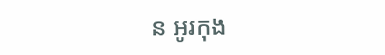ន អូរកុង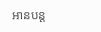អានបន្ត